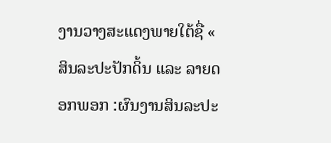ງານວາງສະແດງພາຍໃຕ້ຊື່ « ສິນລະປະປັກດິ້ນ ແລະ ລາຍດອກພອກ :ຜົນງານສິນລະປະ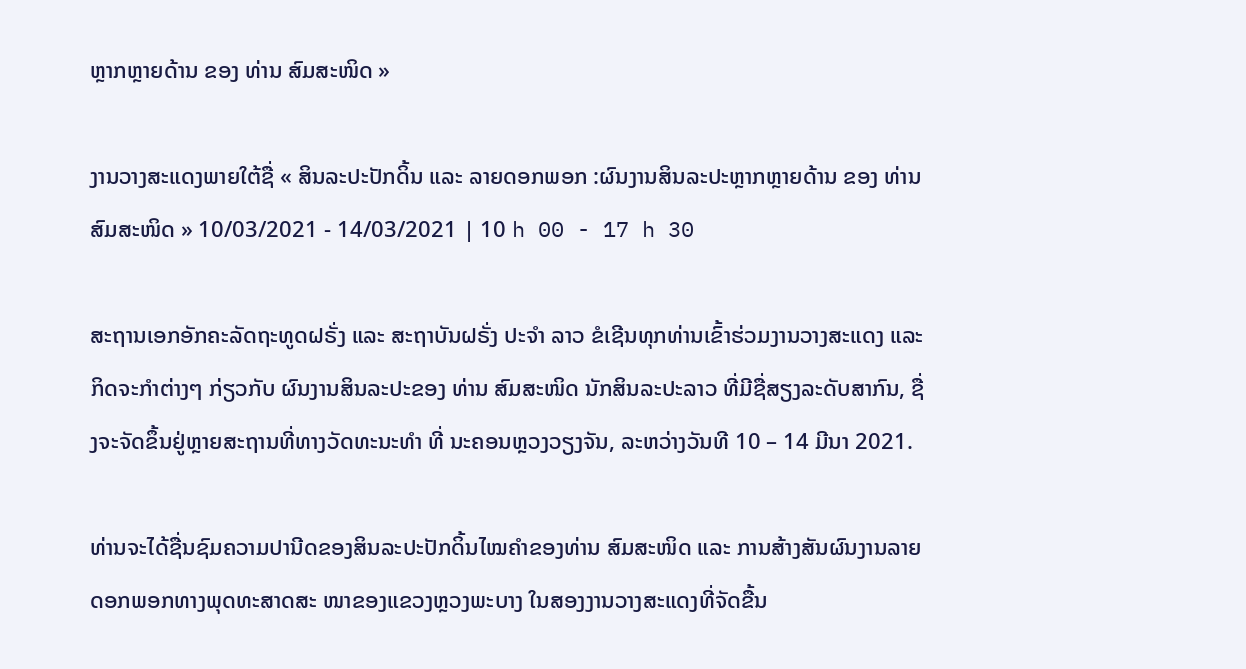ຫຼາກຫຼາຍດ້ານ ຂອງ ທ່ານ ສົມສະໜິດ »

ງານວາງສະແດງພາຍໃຕ້ຊື່ « ສິນລະປະປັກດິ້ນ ແລະ ລາຍດອກພອກ :ຜົນງານສິນລະປະຫຼາກຫຼາຍດ້ານ ຂອງ ທ່ານ ສົມສະໜິດ » 10/03/2021 - 14/03/2021 | 10 h 00 - 17 h 30

ສະຖານເອກອັກຄະລັດຖະທູດຝຣັ່ງ ແລະ ສະຖາບັນຝຣັ່ງ ປະຈຳ ລາວ ຂໍເຊີນທຸກທ່ານເຂົ້າຮ່ວມງານວາງສະແດງ ແລະ ກິດຈະກຳຕ່າງໆ ກ່ຽວກັບ ຜົນງານສິນລະປະຂອງ ທ່ານ ສົມສະໜິດ ນັກສິນລະປະລາວ ທີ່ມີຊື່ສຽງລະດັບສາກົນ, ຊື່ງຈະຈັດຂຶ້ນຢູ່ຫຼາຍສະຖານທີ່ທາງວັດທະນະທຳ ທີ່ ນະຄອນຫຼວງວຽງຈັນ, ລະຫວ່າງວັນທີ 10 – 14 ມີນາ 2021.

ທ່ານຈະໄດ້ຊື່ນຊົມຄວາມປານີດຂອງສິນລະປະປັກດິ້ນໄໝຄຳຂອງທ່ານ ສົມສະໜິດ ແລະ ການສ້າງສັນຜົນງານລາຍດອກພອກທາງພຸດທະສາດສະ ໜາຂອງແຂວງຫຼວງພະບາງ ໃນສອງງານວາງສະແດງທີ່ຈັດຂື້ນ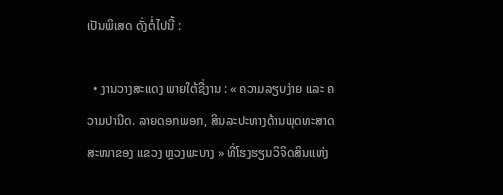ເປັນພິເສດ ດັ່ງຕໍ່ໄປນີ້ :

  • ງານວາງສະແດງ ພາຍໃຕ້ຊື່ງານ : « ຄວາມລຽບງ່າຍ ແລະ ຄວາມປານີດ. ລາຍດອກພອກ, ສິນລະປະທາງດ້ານພຸດທະສາດສະໜາຂອງ ແຂວງ ຫຼວງພະບາງ » ທີ່ໂຮງຮຽນວິຈິດສິນແຫ່ງ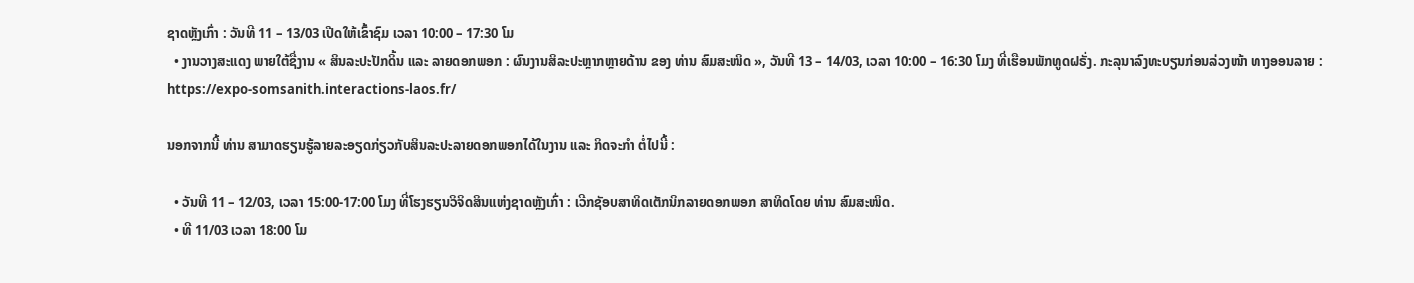ຊາດຫຼັງເກົ່າ : ວັນທີ 11 – 13/03 ເປີດໃຫ້ເຂົ້າຊົມ ເວລາ 10:00 – 17:30 ໂມ
  • ງານວາງສະແດງ ພາຍໃຕ້ຊື່ງານ « ສິນລະປະປັກດິ້ນ ແລະ ລາຍດອກພອກ : ຜົນງານສິລະປະຫຼາກຫຼາຍດ້ານ ຂອງ ທ່ານ ສົມສະໜິດ », ວັນທີ 13 – 14/03, ເວລາ 10:00 – 16:30 ໂມງ ທີ່ເຮືອນພັກທູດຝຣັ່ງ. ກະລຸນາລົງທະບຽນກ່ອນລ່ວງໜ້າ ທາງອອນລາຍ : https://expo-somsanith.interactions-laos.fr/

ນອກຈາກນີ້ ທ່ານ ສາມາດຮຽນຮູ້ລາຍລະອຽດກ່ຽວກັບສິນລະປະລາຍດອກພອກໄດ້ໃນງານ ແລະ ກິດຈະກຳ ຕໍ່ໄປນີ້ :

  • ວັນທີ 11 – 12/03, ເວລາ 15:00-17:00 ໂມງ ທີ່ໂຮງຮຽນວິຈິດສິນແຫ່ງຊາດຫຼັງເກົ່າ : ເວີກຊັອບສາທິດເຕັກນິກລາຍດອກພອກ ສາທິດໂດຍ ທ່ານ ສົມສະໜິດ.
  • ທີ 11/03 ເວລາ 18:00 ໂມ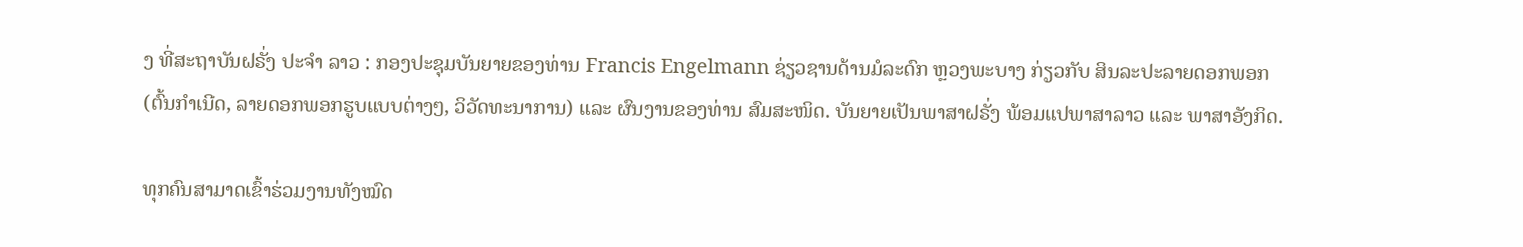ງ ທີ່ສະຖາບັນຝຣັ່ງ ປະຈຳ ລາວ : ກອງປະຊຸມບັນຍາຍຂອງທ່ານ Francis Engelmann ຊ່ຽວຊານດ້ານມໍລະດົກ ຫຼວງພະບາງ ກ່ຽວກັບ ສິນລະປະລາຍດອກພອກ (ຕົ້ນກຳເນີດ, ລາຍດອກພອກຮູບແບບຕ່າງໆ, ວິວັດທະນາການ) ແລະ ຜົນງານຂອງທ່ານ ສົມສະໜິດ. ບັນຍາຍເປັນພາສາຝຣັ່ງ ພ້ອມແປພາສາລາວ ແລະ ພາສາອັງກິດ.

ທຸກຄົນສາມາດເຂົ້າຮ່ວມງານທັງໝົດ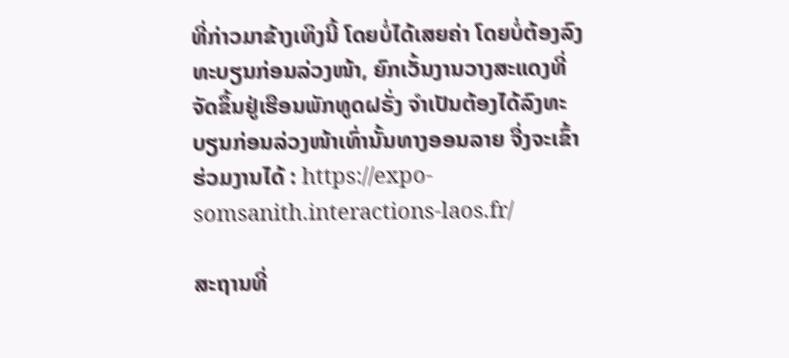ທີ່ກ່າວມາຂ້າງເທິງນີ້ ໂດຍບໍ່ໄດ້ເສຍຄ່າ ໂດຍບໍ່ຕ້ອງລົງທະບຽນກ່ອນລ່ວງໜ້າ, ຍົກເວັ້ນງານວາງສະແດງທີ່ຈັດຂຶ້ນຢູ່ເຮືອນພັກທູດຝຣັ່ງ ຈຳເປັນຕ້ອງໄດ້ລົງທະບຽນກ່ອນລ່ວງໜ້າເທົ່ານັ້ນທາງອອນລາຍ ຈື່ງຈະເຂົ້າຮ່ວມງານໄດ້ : https://expo-somsanith.interactions-laos.fr/

ສະຖານທີ່